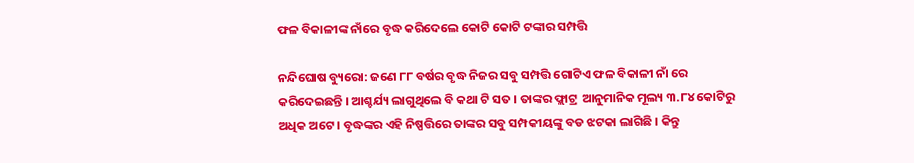ଫଳ ବିକାଳୀଙ୍କ ନାଁରେ ବୃଦ୍ଧ କରିଦେଲେ କୋଟି କୋଟି ଟଙ୍କାର ସମ୍ପତ୍ତି

ନନ୍ଦିଘୋଷ ବ୍ୟୁରୋ: ଜଣେ ୮୮ ବର୍ଷର ବୃଦ୍ଧ ନିଜର ସବୁ ସମ୍ପତ୍ତି ଗୋଟିଏ ଫଳ ବିକାଳୀ ନାଁ ରେ କରିଦେଇଛନ୍ତି । ଆଶ୍ଚର୍ଯ୍ୟ ଲାଗୁଥିଲେ ବି କଥା ଟି ସତ । ତାଙ୍କର ଫ୍ଲାଟ୍ର  ଆନୁମାନିକ ମୂଲ୍ୟ ୩.୮୪ କୋଟିରୁ ଅଧିକ ଅଟେ । ବୃଦ୍ଧଙ୍କର ଏହି ନିଷ୍ପତ୍ତିରେ ତାଙ୍କର ସବୁ ସମ୍ପକୀୟଙ୍କୁ ବଡ ଝଟକା ଲାଗିଛି । କିନ୍ତୁ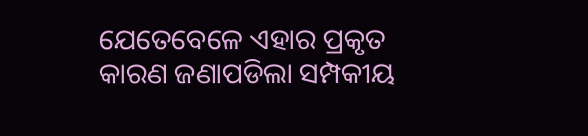ଯେତେବେଳେ ଏହାର ପ୍ରକୃତ କାରଣ ଜଣାପଡିଲା ସମ୍ପକୀୟ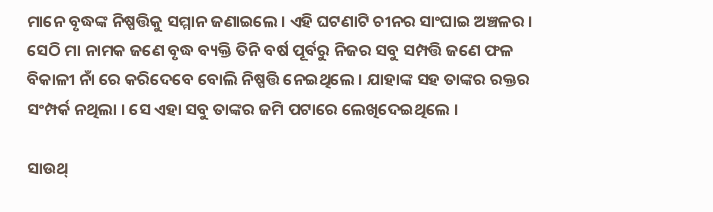ମାନେ ବୃଦ୍ଧଙ୍କ ନିଷ୍ପତ୍ତିକୁ ସମ୍ମାନ ଜଣାଇଲେ । ଏହି ଘଟଣାଟି ଚୀନର ସାଂଘାଇ ଅଞ୍ଚଳର । ସେଠି ମା ନାମକ ଜଣେ ବୃଦ୍ଧ ବ୍ୟକ୍ତି ତିନି ବର୍ଷ ପୂର୍ବରୁ ନିଜର ସବୁ ସମ୍ପତ୍ତି ଜଣେ ଫଳ ବିକାଳୀ ନାଁ ରେ କରିଦେବେ ବୋଲି ନିଷ୍ପତ୍ତି ନେଇଥିଲେ । ଯାହାଙ୍କ ସହ ତାଙ୍କର ରକ୍ତର ସଂମ୍ପର୍କ ନଥିଲା । ସେ ଏହା ସବୁ ତାଙ୍କର ଜମି ପଟାରେ ଲେଖିଦେଇଥିଲେ ।

ସାଉଥ୍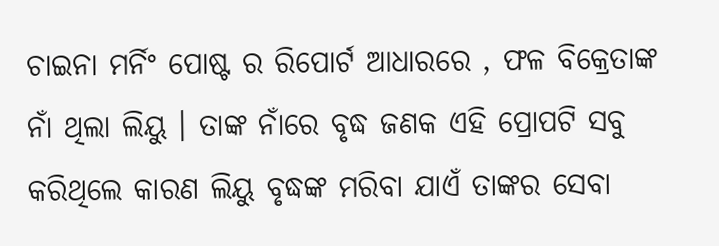ଚାଇନା ମର୍ନିଂ ପୋଷ୍ଟ ର ରିପୋର୍ଟ ଆଧାରରେ , ଫଳ ବିକ୍ରେତାଙ୍କ ନାଁ ଥିଲା ଲିୟୁ । ତାଙ୍କ ନାଁରେ ବୃଦ୍ଧ ଜଣକ ଏହି ପ୍ରୋପଟି ସବୁ କରିଥିଲେ କାରଣ ଲିୟୁ ବୃଦ୍ଧଙ୍କ ମରିବା ଯାଏଁ ତାଙ୍କର ସେବା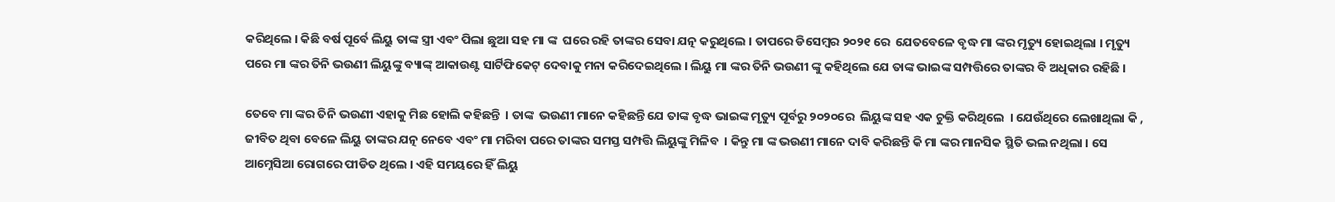କରିଥିଲେ । କିଛି ବର୍ଷ ପୂର୍ବେ ଲିୟୁ ତାଙ୍କ ସ୍ତ୍ରୀ ଏବଂ ପିଲା ଛୁଆ ସହ ମା ଙ୍କ  ଘରେ ରହି ତାଙ୍କର ସେବା ଯତ୍ନ କରୁଥିଲେ । ତାପରେ ଡିସେମ୍ବର ୨୦୨୧ ରେ  ଯେତବେଳେ ବୃଦ୍ଧ ମା ଙ୍କର ମୃତ୍ୟୁ ହୋଇଥିଲା । ମୃତ୍ୟୁ ପରେ ମା ଙ୍କର ତିନି ଭଉଣୀ ଲିୟୁଙ୍କୁ ବ୍ୟାଙ୍କ୍ ଆକାଉଣ୍ଟ ସାର୍ଟିଫିକେଟ୍ ଦେବାକୁ ମନା କରିଦେଇଥିଲେ । ଲିୟୁ ମା ଙ୍କର ତିନି ଭଉଣୀ ଙ୍କୁ କହିଥିଲେ ଯେ ତାଙ୍କ ଭାଇଙ୍କ ସମ୍ପତ୍ତିରେ ତାଙ୍କର ବି ଅଧିକାର ରହିଛି ।

ତେବେ ମା ଙ୍କର ତିନି ଭଉଣୀ ଏହାକୁ ମିଛ ହୋଲି କହିଛନ୍ତି  । ତାଙ୍କ  ଭଉଣୀ ମାନେ କହିଛନ୍ତି ଯେ ତାଙ୍କ ବୃଦ୍ଧ ଭାଇଙ୍କ ମୃତ୍ୟୁ ପୂର୍ବରୁ ୨୦୨୦ରେ  ଲିୟୁଙ୍କ ସହ ଏକ ଚୁକ୍ତି କରିଥିଲେ  । ଯେଉଁଥିରେ ଲେଖାଥିଲା କି , ଜୀବିତ ଥିବା ବେଳେ ଲିୟୁ ତାଙ୍କର ଯତ୍ନ ନେବେ ଏବଂ ମା ମରିବା ପରେ ତାଙ୍କର ସମସ୍ତ ସମ୍ପତ୍ତି ଲିୟୁଙ୍କୁ ମିଳିବ  । କିନ୍ତୁ ମା ଙ୍କ ଭଉଣୀ ମାନେ ଦାବି କରିଛନ୍ତି କି ମା ଙ୍କର ମାନସିକ ସ୍ଥିତି ଭଲ ନଥିଲା । ସେ ଆମ୍ନେସିଆ ରୋଗରେ ପୀଡିତ ଥିଲେ । ଏହି ସମୟରେ ହିଁ ଲିୟୁ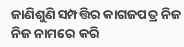ଜାଣିଶୁଣି ସମ୍ପତ୍ତିର କାଗଜପତ୍ର ନିଜ ନିଜ ନାମରେ କରି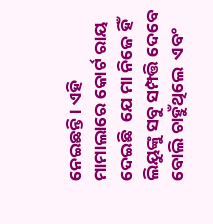ନେଇଛନ୍ତି । ଏହି ମାମାଲାରେ କୋର୍ଟ ରାୟ ଦେଇଛି  ଯେ ମା ନିଜେ ହିଁ ଲିୟୁଙ୍କୁ ସବୁ ସମ୍ପତ୍ତି ଦେବେ ବୋଲି ଚାହୁଁଥିଲେ  ଏବଂ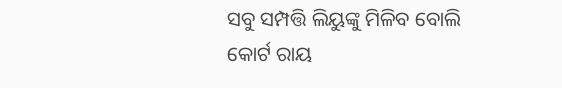ସବୁ ସମ୍ପତ୍ତି ଲିୟୁଙ୍କୁ ମିଳିବ ବୋଲି କୋର୍ଟ ରାୟ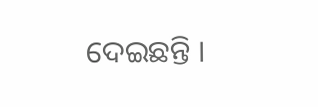ଦେଇଛନ୍ତି ।